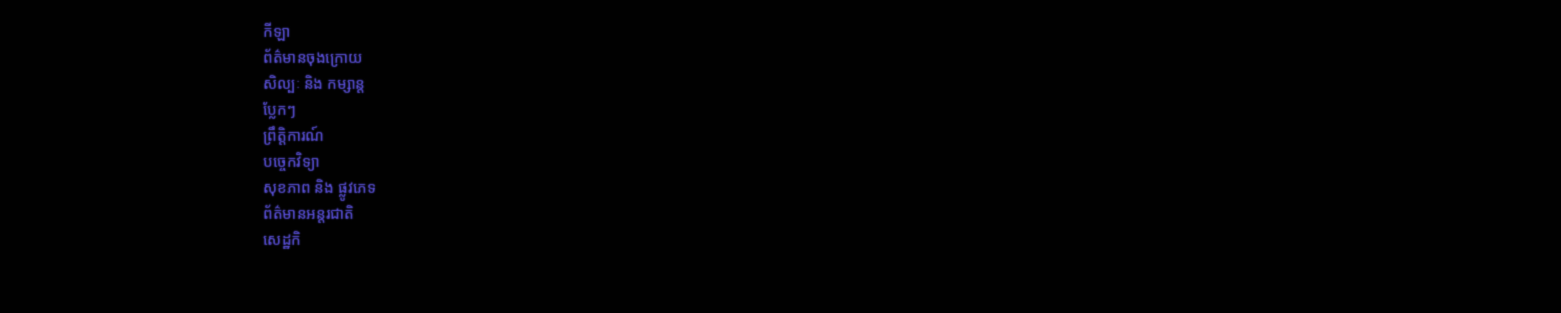កីឡា
ព័ត៌មានចុងក្រោយ
សិល្បៈ និង កម្សាន្ត
ប្លែកៗ
ព្រឹត្តិការណ៍
បច្ចេកវិទ្យា
សុខភាព និង ផ្លូវភេទ
ព័ត៌មានអន្តរជាតិ
សេដ្ឋកិ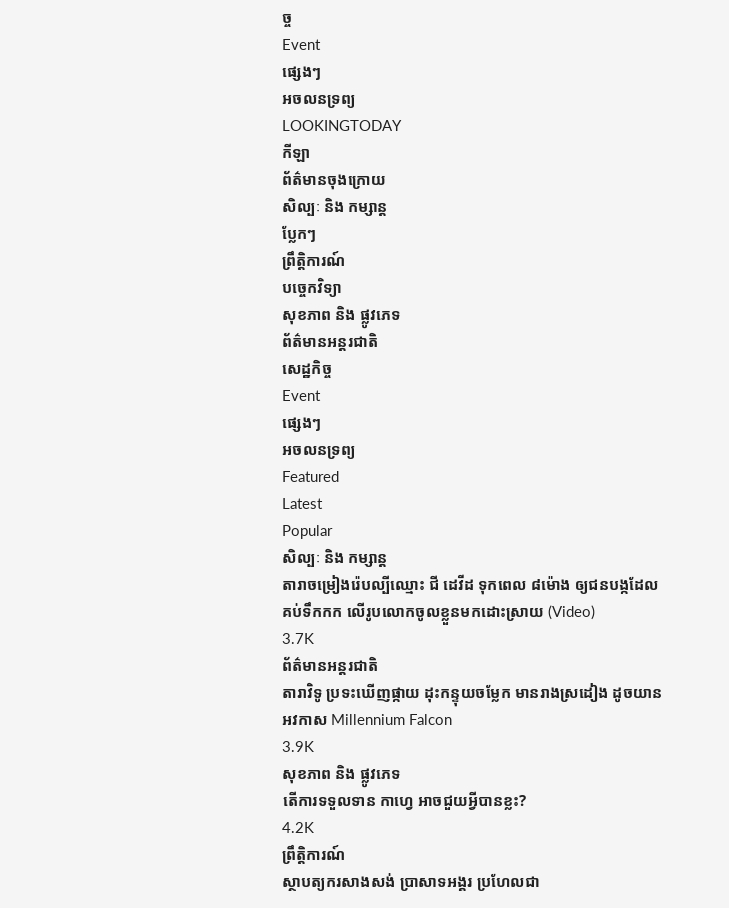ច្ច
Event
ផ្សេងៗ
អចលនទ្រព្យ
LOOKINGTODAY
កីឡា
ព័ត៌មានចុងក្រោយ
សិល្បៈ និង កម្សាន្ត
ប្លែកៗ
ព្រឹត្តិការណ៍
បច្ចេកវិទ្យា
សុខភាព និង ផ្លូវភេទ
ព័ត៌មានអន្តរជាតិ
សេដ្ឋកិច្ច
Event
ផ្សេងៗ
អចលនទ្រព្យ
Featured
Latest
Popular
សិល្បៈ និង កម្សាន្ត
តារាចម្រៀងរ៉េបល្បីឈ្មោះ ជី ដេវីដ ទុកពេល ៨ម៉ោង ឲ្យជនបង្កដែលគប់ទឹកកក លើរូបលោកចូលខ្លួនមកដោះស្រាយ (Video)
3.7K
ព័ត៌មានអន្តរជាតិ
តារាវិទូ ប្រទះឃើញផ្កាយ ដុះកន្ទុយចម្លែក មានរាងស្រដៀង ដូចយានអវកាស Millennium Falcon
3.9K
សុខភាព និង ផ្លូវភេទ
តើការទទួលទាន កាហ្វេ អាចជួយអ្វីបានខ្លះ?
4.2K
ព្រឹត្តិការណ៍
ស្ថាបត្យករសាងសង់ ប្រាសាទអង្គរ ប្រហែលជា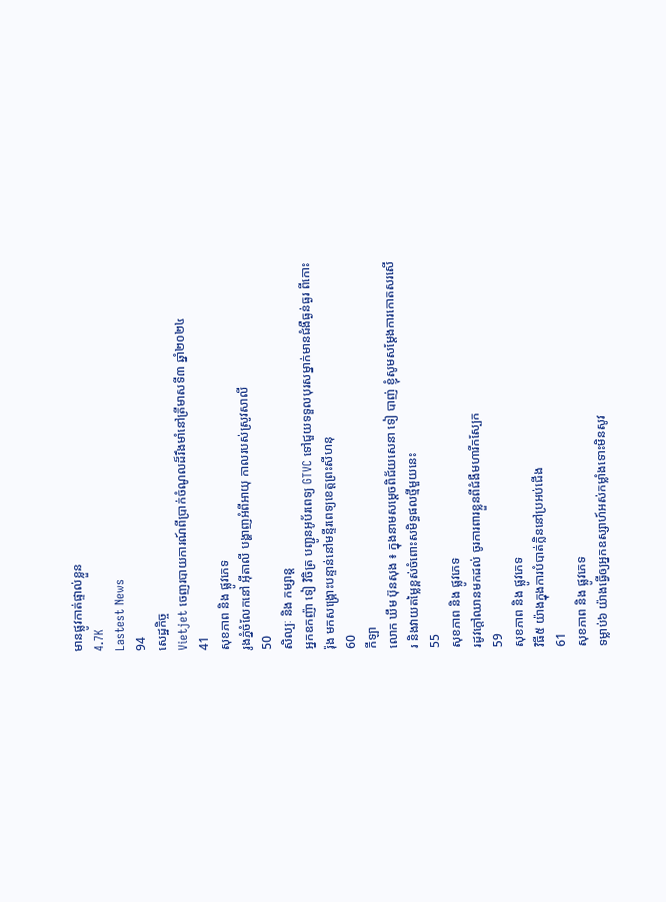មានផ្លូវកាត់ផ្ទាល់ខ្លួន
4.7K
Lastest News
94
សេដ្ឋកិច្ច
Vietjet ចេញរបាយការណ៍ពីប្រាក់ចំណូលដ៏រឹងមាំនៅត្រីមាសទី៣ ឆ្នាំ២០២៤
41
សុខភាព និង ផ្លូវភេទ
រូងភ្នំចំលែកនៅ អ៊ីតាលី បង្ហាញអំពីអាយុ កាលរបស់ស្រូវសាលី
50
សិល្បៈ និង កម្សាន្ត
អ្នកឧកញ៉ា ទៀ វិចិត្រ បញ្ជូនអូប័រពេទ្យ GTVC ទៅជួយទទួលបុរសម្នាក់មានជំងឺធ្ងន់ធ្ងរ ពីកោះរ៉ុង មកសង្គ្រោះបន្ទាន់នៅមន្ទីរពេទ្យខេត្តព្រះសីហនុ
60
កីឡា
លោក ឃឹម ប៊ុនសុង ៖ ក្នុងនាមសម្តេចពិជ័យសេនា ទៀ បាញ់ ខ្ញុំសូមសម្តែងការកោតសរសើរ និងវាយតម្លៃខ្ពស់ចំពោះសមិទ្ធផលថ្មីមួយនេះ
55
សុខភាព និង ផ្លូវភេទ
រដូវក្តៅឈានមកដល់ ចូរការពារខ្លួនពីជំងឺមហារីកស្បែក
59
សុខភាព និង ផ្លូវភេទ
វិធី៥ យ៉ាងក្នុងការបំបាត់ក្លិននៅប្រអប់ជើង
61
សុខភាព និង ផ្លូវភេទ
ទម្លាប់៦ យ៉ាងធ្វើឲ្យអ្នកឧស្សាហ៍អស់កម្លាំងទោះមិនសូវ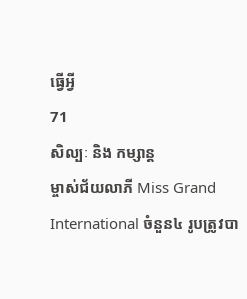ធ្វើអ្វី
71
សិល្បៈ និង កម្សាន្ត
ម្ចាស់ជ័យលាភី Miss Grand International ចំនួន៤ រូបត្រូវបា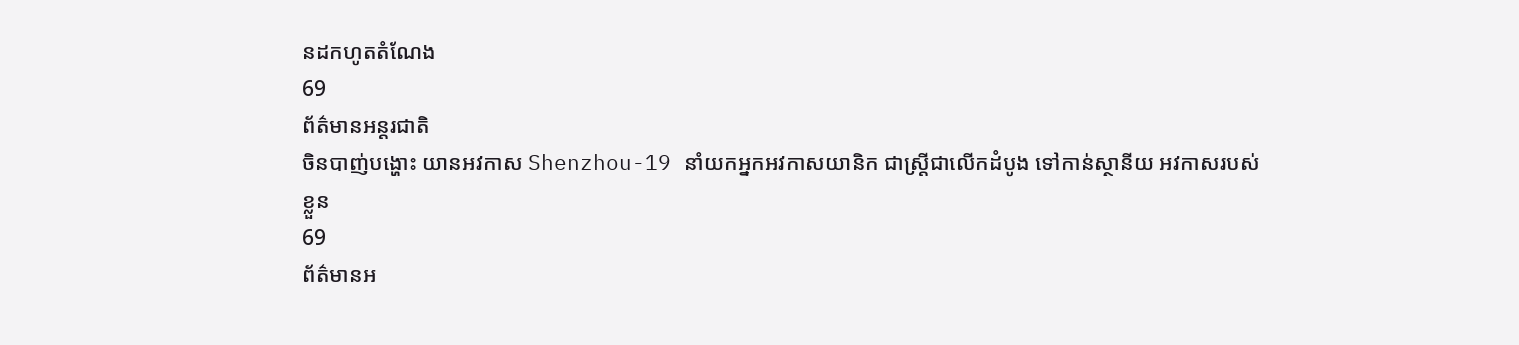នដកហូតតំណែង
69
ព័ត៌មានអន្តរជាតិ
ចិនបាញ់បង្ហោះ យានអវកាស Shenzhou-19 នាំយកអ្នកអវកាសយានិក ជាស្ត្រីជាលើកដំបូង ទៅកាន់ស្ថានីយ អវកាសរបស់ខ្លួន
69
ព័ត៌មានអ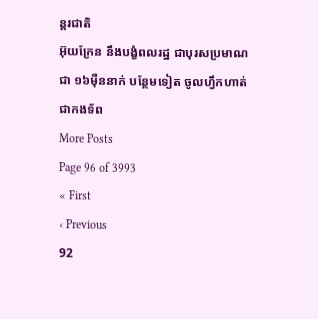ន្តរជាតិ
អ៊ុយក្រែន នឹងបង្ខំពលរដ្ឋ ជាបុរសប្រមាណជា ១៦ម៉ឺននាក់ បន្ថែមទៀត ចូលហ្វឹកហាត់ជាកងទ័ព
More Posts
Page 96 of 3993
« First
‹ Previous
92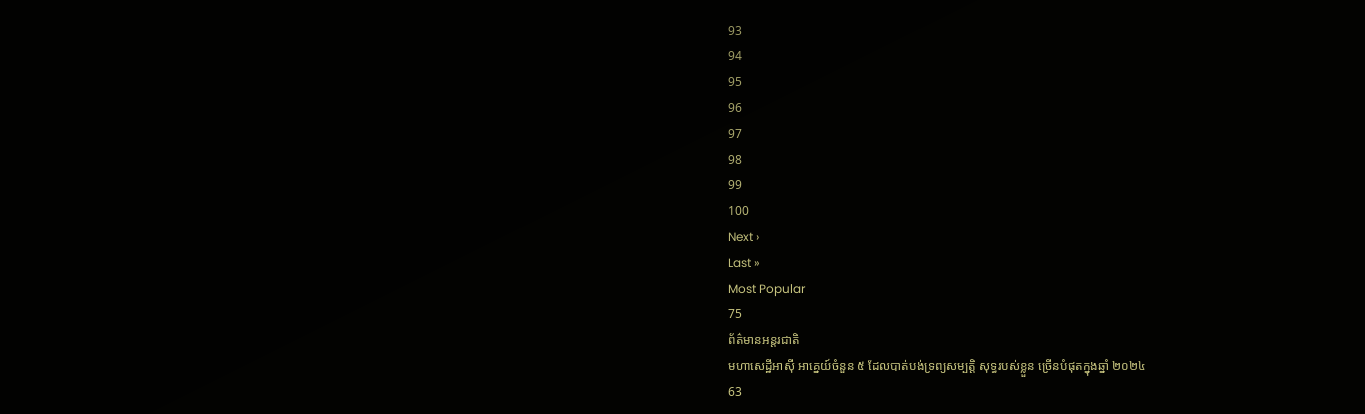93
94
95
96
97
98
99
100
Next ›
Last »
Most Popular
75
ព័ត៌មានអន្តរជាតិ
មហាសេដ្ឋីអាស៊ី អាគ្នេយ៍ចំនួន ៥ ដែលបាត់បង់ទ្រព្យសម្បត្តិ សុទ្ធរបស់ខ្លួន ច្រើនបំផុតក្នុងឆ្នាំ ២០២៤
63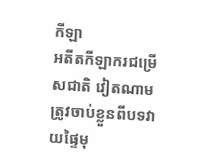កីឡា
អតីតកីឡាករជម្រើសជាតិ វៀតណាម ត្រូវចាប់ខ្លួនពីបទវាយផ្ទៃមុ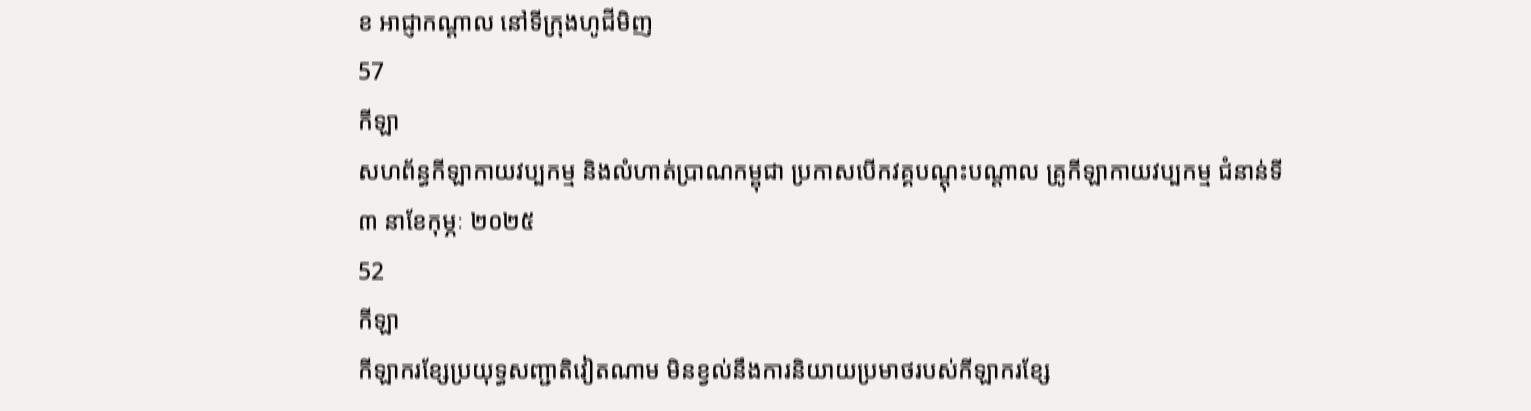ខ អាជ្ញាកណ្ដាល នៅទីក្រុងហូជីមិញ
57
កីឡា
សហព័ន្ធកីឡាកាយវប្បកម្ម និងលំហាត់ប្រាណកម្ពុជា ប្រកាសបើកវគ្គបណ្តុះបណ្តាល គ្រូកីឡាកាយវប្បកម្ម ជំនាន់ទី៣ នាខែកុម្ភៈ ២០២៥
52
កីឡា
កីឡាករខ្សែប្រយុទ្ធសញ្ជាតិវៀតណាម មិនខ្វល់នឹងការនិយាយប្រមាថរបស់កីឡាករខ្សែ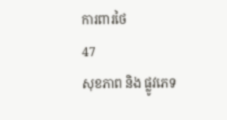ការពារថៃ
47
សុខភាព និង ផ្លូវភេទ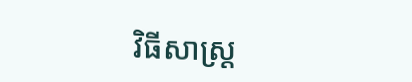វិធីសាស្រ្ត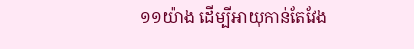១១យ៉ាង ដើម្បីអាយុកាន់តែវែង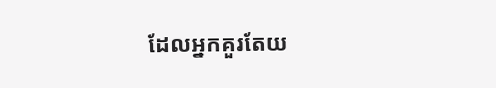ដែលអ្នកគួរតែយ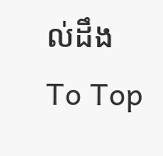ល់ដឹង
To Top